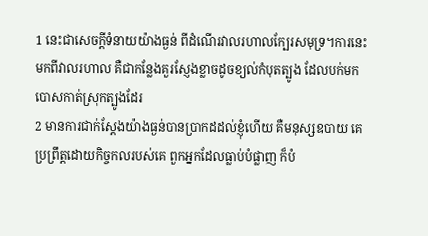1 នេះជាសេចក្ដីទំនាយយ៉ាងធ្ងន់ ពីដំណើរវាលរហាលក្បែរសមុទ្រ។ការនេះមកពីវាលរហាល គឺជាកន្លែងគួរស្ញែងខ្លាចដូចខ្យល់កំបុតត្បូង ដែលបក់មកបោសកាត់ស្រុកត្បូងដែរ
2 មានការជាក់ស្តែងយ៉ាងធ្ងន់បានប្រាកដដល់ខ្ញុំហើយ គឺមនុស្សឧបាយ គេប្រព្រឹត្តដោយកិច្ចកលរបស់គេ ពួកអ្នកដែលធ្លាប់បំផ្លាញ ក៏បំ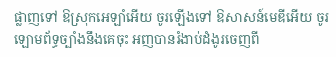ផ្លាញទៅ ឱស្រុកអេឡាំអើយ ចូរឡើងទៅ ឱសាសន៍មេឌីអើយ ចូរឡោមព័ទ្ធច្បាំងនឹងគេចុះ អញបានរំងាប់ដំងូរចេញពី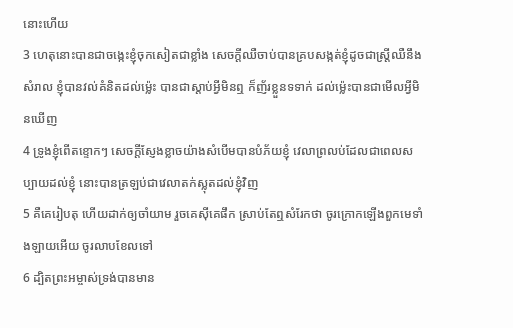នោះហើយ
3 ហេតុនោះបានជាចង្កេះខ្ញុំចុកសៀតជាខ្លាំង សេចក្ដីឈឺចាប់បានគ្របសង្កត់ខ្ញុំដូចជាស្ត្រីឈឺនឹងសំរាល ខ្ញុំបានវល់គំនិតដល់ម៉្លេះ បានជាស្តាប់អ្វីមិនឮ ក៏ញ័រខ្លួនទទាក់ ដល់ម៉្លេះបានជាមើលអ្វីមិនឃើញ
4 ទ្រូងខ្ញុំពើតខ្ទោកៗ សេចក្ដីស្ញែងខ្លាចយ៉ាងសំបើមបានបំភ័យខ្ញុំ វេលាព្រលប់ដែលជាពេលសប្បាយដល់ខ្ញុំ នោះបានត្រឡប់ជាវេលាតក់ស្លុតដល់ខ្ញុំវិញ
5 គឺគេរៀបតុ ហើយដាក់ឲ្យចាំយាម រួចគេស៊ីគេផឹក ស្រាប់តែឮសំរែកថា ចូរក្រោកឡើងពួកមេទាំងឡាយអើយ ចូរលាបខែលទៅ
6 ដ្បិតព្រះអម្ចាស់ទ្រង់បានមាន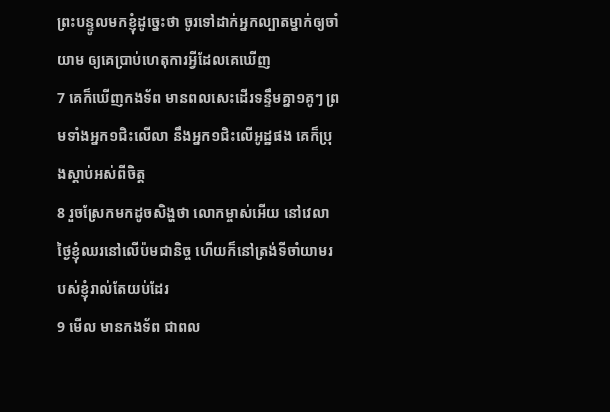ព្រះបន្ទូលមកខ្ញុំដូច្នេះថា ចូរទៅដាក់អ្នកល្បាតម្នាក់ឲ្យចាំយាម ឲ្យគេប្រាប់ហេតុការអ្វីដែលគេឃើញ
7 គេក៏ឃើញកងទ័ព មានពលសេះដើរទន្ទឹមគ្នា១គូៗ ព្រមទាំងអ្នក១ជិះលើលា នឹងអ្នក១ជិះលើអូដ្ឋផង គេក៏ប្រុងស្តាប់អស់ពីចិត្ត
8 រួចស្រែកមកដូចសិង្ហថា លោកម្ចាស់អើយ នៅវេលាថ្ងៃខ្ញុំឈរនៅលើប៉មជានិច្ច ហើយក៏នៅត្រង់ទីចាំយាមរបស់ខ្ញុំរាល់តែយប់ដែរ
9 មើល មានកងទ័ព ជាពល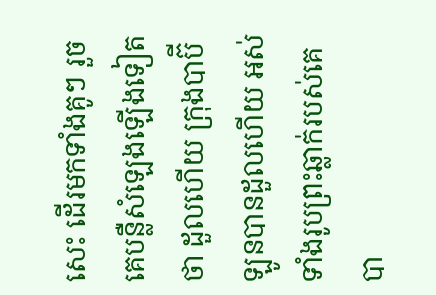សេះ ដើរមកទាំងគូៗ រួចគេបន្លឺសំឡេងឡើងទៀតថា ដួលហើយ ក្រុងបាប៊ីឡូនបានដួលហើយ អស់ទាំងរូបព្រះឆ្លាក់របស់គេបា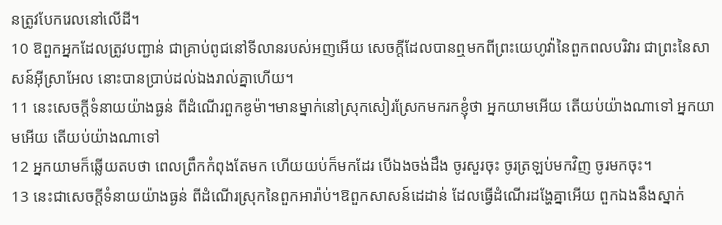នត្រូវបែករេលនៅលើដី។
10 ឱពួកអ្នកដែលត្រូវបញ្ជាន់ ជាគ្រាប់ពូជនៅទីលានរបស់អញអើយ សេចក្ដីដែលបានឮមកពីព្រះយេហូវ៉ានៃពួកពលបរិវារ ជាព្រះនៃសាសន៍អ៊ីស្រាអែល នោះបានប្រាប់ដល់ឯងរាល់គ្នាហើយ។
11 នេះសេចក្ដីទំនាយយ៉ាងធ្ងន់ ពីដំណើរពួកឌូម៉ា។មានម្នាក់នៅស្រុកសៀរស្រែកមករកខ្ញុំថា អ្នកយាមអើយ តើយប់យ៉ាងណាទៅ អ្នកយាមអើយ តើយប់យ៉ាងណាទៅ
12 អ្នកយាមក៏ឆ្លើយតបថា ពេលព្រឹកកំពុងតែមក ហើយយប់ក៏មកដែរ បើឯងចង់ដឹង ចូរសួរចុះ ចូរត្រឡប់មកវិញ ចូរមកចុះ។
13 នេះជាសេចក្ដីទំនាយយ៉ាងធ្ងន់ ពីដំណើរស្រុកនៃពួកអារ៉ាប់។ឱពួកសាសន៍ដេដាន់ ដែលធ្វើដំណើរដង្ហែគ្នាអើយ ពួកឯងនឹងស្នាក់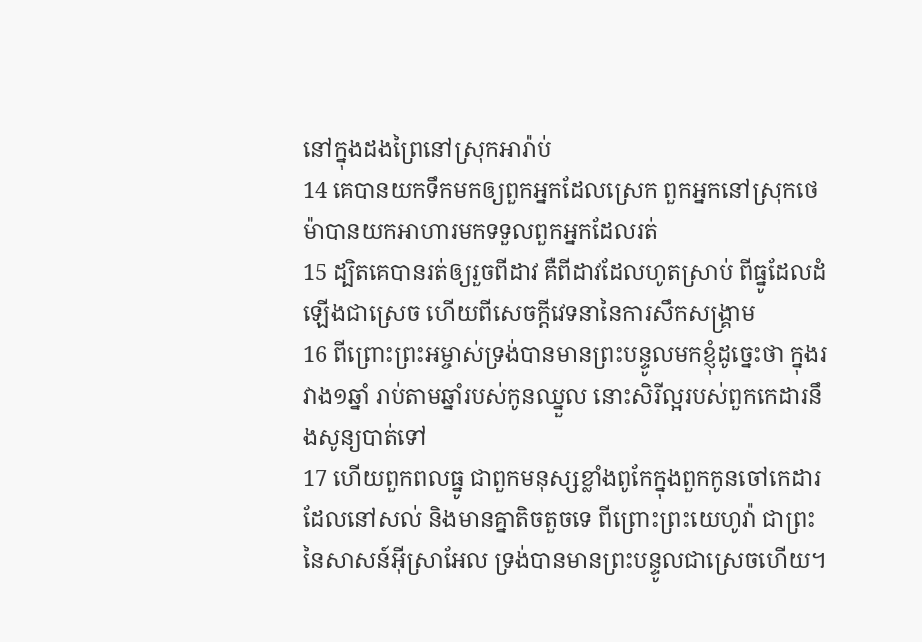នៅក្នុងដងព្រៃនៅស្រុកអារ៉ាប់
14 គេបានយកទឹកមកឲ្យពួកអ្នកដែលស្រេក ពួកអ្នកនៅស្រុកថេម៉ាបានយកអាហារមកទទួលពួកអ្នកដែលរត់
15 ដ្បិតគេបានរត់ឲ្យរួចពីដាវ គឺពីដាវដែលហូតស្រាប់ ពីធ្នូដែលដំឡើងជាស្រេច ហើយពីសេចក្ដីវេទនានៃការសឹកសង្គ្រាម
16 ពីព្រោះព្រះអម្ចាស់ទ្រង់បានមានព្រះបន្ទូលមកខ្ញុំដូច្នេះថា ក្នុងរវាង១ឆ្នាំ រាប់តាមឆ្នាំរបស់កូនឈ្នួល នោះសិរីល្អរបស់ពួកកេដារនឹងសូន្យបាត់ទៅ
17 ហើយពួកពលធ្នូ ជាពួកមនុស្សខ្លាំងពូកែក្នុងពួកកូនចៅកេដារ ដែលនៅសល់ និងមានគ្នាតិចតួចទេ ពីព្រោះព្រះយេហូវ៉ា ជាព្រះនៃសាសន៍អ៊ីស្រាអែល ទ្រង់បានមានព្រះបន្ទូលជាស្រេចហើយ។